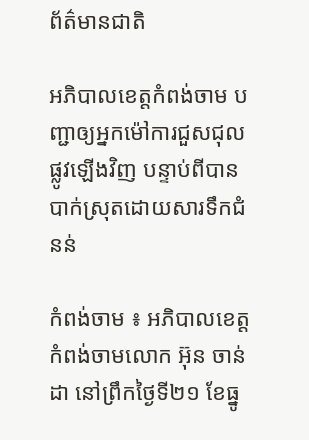ព័ត៌មានជាតិ

អភិបាលខេត្តកំពង់ចាម បញ្ជាឲ្យអ្នកម៉ៅការជួសជុលផ្លូវឡើងវិញ បន្ទាប់ពីបានបាក់ស្រុតដោយសារទឹកជំនន់

កំពង់ចាម ៖ អភិបាលខេត្តកំពង់ចាមលោក អ៊ុន ចាន់ដា នៅព្រឹកថ្ងៃទី២១ ខែធ្នូ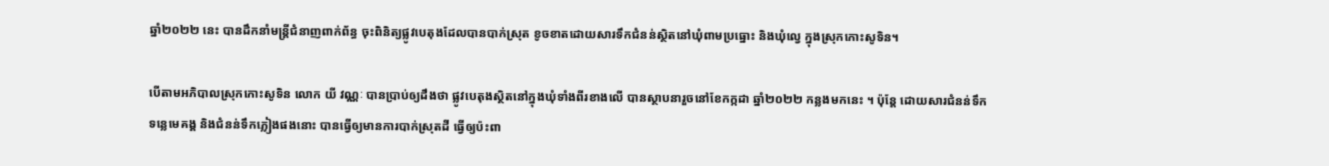ឆ្នាំ២០២២ នេះ បានដឹកនាំមន្ត្រីជំនាញពាក់ព័ន្ធ ចុះពិនិត្យផ្លូវបេតុងដែលបានបាក់ស្រុត ខូចខាតដោយសារទឹកជំនន់ស្ថិតនៅឃុំពាមប្រធ្នោះ និងឃុំល្វេ ក្នុងស្រុកកោះសូទិន។

បើតាមអភិបាលស្រុកកោះសូទិន លោក យី វណ្ណៈ បានប្រាប់ឲ្យដឹងថា ផ្លូវបេតុងស្ថិតនៅក្នុងឃុំទាំងពីរខាងលើ បានស្ថាបនារួចនៅខែកក្កដា ឆ្នាំ២០២២ កន្លងមកនេះ ។ ប៉ុន្តែ ដោយសារជំនន់ទឹកទន្លេមេគង្គ និងជំនន់ទឹកភ្លៀងផងនោះ បានធ្វើឲ្យមានការបាក់ស្រុតដី ធ្វើឲ្យប៉ះពា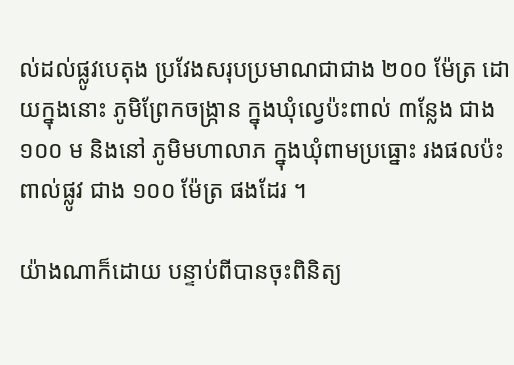ល់ដល់ផ្លូវបេតុង ប្រវែងសរុបប្រមាណជាជាង ២០០ ម៉ែត្រ ដោយក្នុងនោះ ភូមិព្រែកចង្ក្រាន ក្នុងឃុំល្វេប៉ះពាល់ ៣ន្លែង ជាង ១០០ ម និងនៅ ភូមិមហាលាភ ក្នុងឃុំពាមប្រធ្នោះ រងផលប៉ះពាល់ផ្លូវ ជាង ១០០ ម៉ែត្រ ផងដែរ ។

យ៉ាងណាក៏ដោយ បន្ទាប់ពីបានចុះពិនិត្យ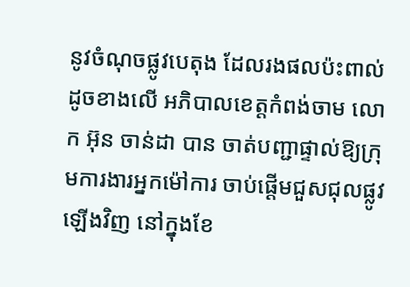នូវចំណុចផ្លូវបេតុង ដែលរងផលប៉ះពាល់ដូចខាងលើ អភិបាលខេត្តកំពង់ចាម លោក អ៊ុន ចាន់ដា បាន ចាត់បញ្ជាផ្ទាល់ឱ្យក្រុមការងារអ្នកម៉ៅការ ចាប់ផ្ដើមជួសជុលផ្លូវឡើងវិញ នៅក្នុងខែ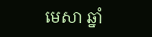មេសា ឆ្នាំ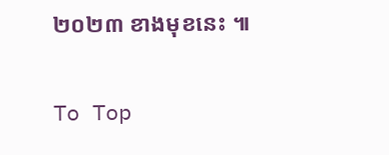២០២៣ ខាងមុខនេះ ៕

To Top